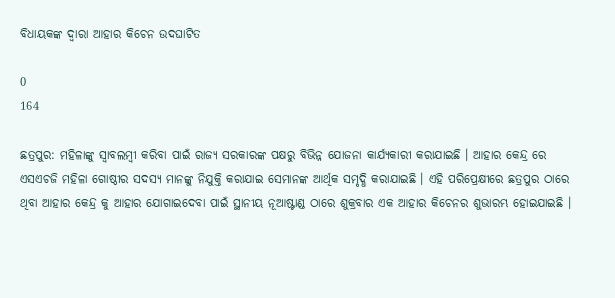ବିଧାୟକଙ୍କ ଦ୍ୱାରା ଆହାର କିଚେନ ଉଦଘାଟିତ

0
164

ଛତ୍ରପୁର: ମହିଳାଙ୍କୁ ସ୍ୱାବଲମ୍ବୀ କରିବା ପାଇଁ ରାଜ୍ୟ ସରକାରଙ୍କ ପକ୍ଷରୁ ବିଭିନ୍ନ ଯୋଜନା କାର୍ଯ୍ୟକାରୀ କରାଯାଇଛି । ଆହାର କେନ୍ଦ୍ର ରେ ଏସଏଚଜି ମହିଳା ଗୋଷ୍ଠୀର ସଦସ୍ୟ ମାନଙ୍କୁ ନିଯୁକ୍ତି କରାଯାଇ ସେମାନଙ୍କ ଆର୍ଥିକ ସମୃଦ୍ଧି କରାଯାଇଛି । ଏହି ପରିପ୍ରେକ୍ଷୀରେ ଛତ୍ରପୁର ଠାରେ ଥିବା ଆହାର କେନ୍ଦ୍ର କୁ ଆହାର ଯୋଗାଇଦେବା ପାଇଁ ସ୍ଥାନୀୟ ନୂଆଷ୍ଟାଣ୍ଡ ଠାରେ ଶୁକ୍ରବାର ଏକ ଆହାର କିଚେନର ଶୁଭାରମ୍ଭ ହୋଇଯାଇଛି ।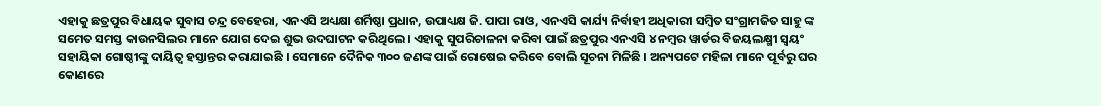ଏହାକୁ ଛତ୍ରପୁର ବିଧାୟକ ସୁବାସ ଚନ୍ଦ୍ର ବେହେରା, ଏନଏସି ଅଧ୍ୟକ୍ଷା ଶର୍ମିଷ୍ଠା ପ୍ରଧାନ, ଉପାଧ୍ୟକ୍ଷ ଜି. ପାପା ରାଓ, ଏନଏସି କାର୍ଯ୍ୟ ନିର୍ବାହୀ ଅଧିକାରୀ ସମ୍ବିତ ସଂଗ୍ରାମଜିତ ସାହୁ ଙ୍କ ସମେତ ସମସ୍ତ କାଉନସିଲର ମାନେ ଯୋଗ ଦେଇ ଶୁଭ ଉଦଘାଟନ କରିଥିଲେ । ଏହାକୁ ସୁପରିଚାଳନା କରିବା ପାଇଁ ଛତ୍ରପୁର ଏନଏସି ୪ ନମ୍ବର ୱାର୍ଡର ବିଜୟଲକ୍ଷ୍ମୀ ସ୍ୱୟଂ ସହାୟିକା ଗୋଷ୍ଠୀଙ୍କୁ ଦାୟିତ୍ୱ ହସ୍ତାନ୍ତର କରାଯାଇଛି । ସେମାନେ ଦୈନିକ ୩୦୦ ଜଣଙ୍କ ପାଇଁ ରୋଷେଇ କରିବେ ବୋଲି ସୂଚନା ମିଳିଛି । ଅନ୍ୟପଟେ ମହିଳା ମାନେ ପୂର୍ବରୁ ଘର କୋଣରେ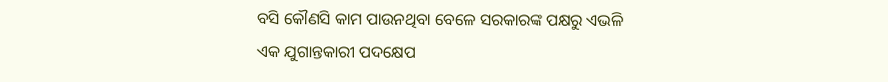ବସି କୌଣସି କାମ ପାଉନଥିବା ବେଳେ ସରକାରଙ୍କ ପକ୍ଷରୁ ଏଭଳି ଏକ ଯୁଗାନ୍ତକାରୀ ପଦକ୍ଷେପ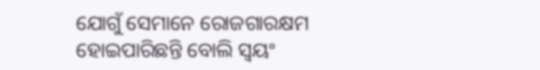ଯୋଗୁଁ ସେମାନେ ରୋଜଗାରକ୍ଷମ ହୋଇପାରିଛନ୍ତି ବୋଲି ସ୍ୱୟଂ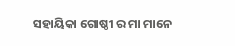ସହାୟିକା ଗୋଷ୍ଠୀ ର ମା ମାନେ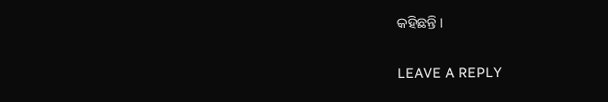କହିଛନ୍ତି ।

LEAVE A REPLY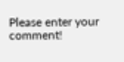Please enter your comment!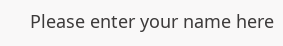Please enter your name here